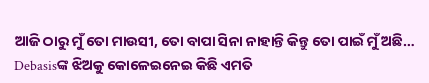ଆଜି ଠାରୁ ମୁଁ ତୋ ମାଉସୀ, ତୋ ବାପା ସିନା ନାହାନ୍ତି କିନ୍ତୁ ତୋ ପାଇଁ ମୁଁ ଅଛି… Debasisଙ୍କ ଝିଅକୁ କୋଳେଇନେଇ କିଛି ଏମତି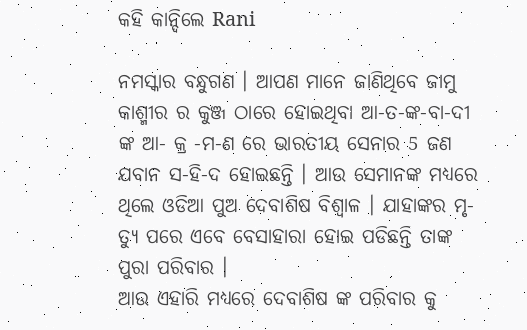କହି କାନ୍ଦିଲେ Rani

ନମସ୍କାର ବନ୍ଧୁଗଣ । ଆପଣ ମାନେ ଜାଣିଥିବେ ଜାମୁ କାଶ୍ମୀର ର କୁଞ୍ଜ ଠାରେ ହୋଇଥିବା ଆ-ତ-ଙ୍କ-ବା-ଦୀ ଙ୍କ ଆ- କ୍ର -ମ-ଣ ରେ ଭାରତୀୟ ସେନାର 5 ଜଣ ଯବାନ ସ-ହି-ଦ ହୋଇଛନ୍ତି । ଆଉ ସେମାନଙ୍କ ମଧ୍ୟରେ ଥିଲେ ଓଡିଆ ପୁଅ ଦେବାଶିଷ ବିଶ୍ଵାଳ । ଯାହାଙ୍କର ମୃ-ତ୍ୟୁ ପରେ ଏବେ ବେସାହାରା ହୋଇ ପଡିଛନ୍ତି ତାଙ୍କ ପୁରା ପରିବାର ।
ଆଉ ଏହାରି ମଧ୍ୟରେ ଦେବାଶିଷ ଙ୍କ ପରିବାର କୁ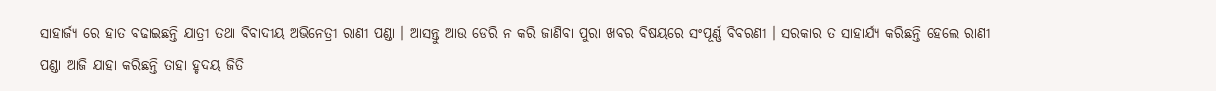ସାହାର୍ଜ୍ୟ ରେ ହାତ ବଢାଇଛନ୍ତି ଯାତ୍ରୀ ତଥା ବିବାଦୀୟ ଅଭିନେତ୍ରୀ ରାଣୀ ପଣ୍ଡା । ଆସନ୍ତୁ ଆଉ ଡେରି ନ କରି ଜାଣିବା ପୁରା ଖବର ବିଷୟରେ ସଂପୂର୍ଣ୍ଣ ବିବରଣୀ । ସରକାର ତ ସାହାର୍ଯ୍ୟ କରିଛନ୍ତି ହେଲେ ରାଣୀ ପଣ୍ଡା ଆଜି ଯାହା କରିଛନ୍ତି ତାହା ହୃଦୟ ଜିତି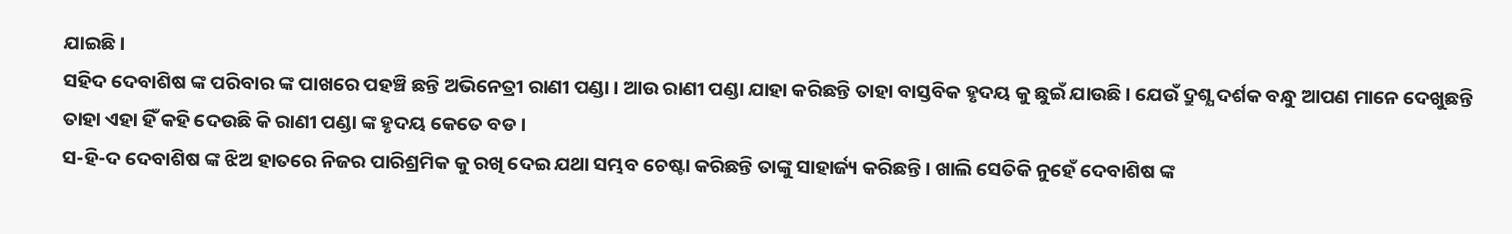ଯାଇଛି ।
ସହିଦ ଦେବାଶିଷ ଙ୍କ ପରିବାର ଙ୍କ ପାଖରେ ପହଞ୍ଚି ଛନ୍ତି ଅଭିନେତ୍ରୀ ରାଣୀ ପଣ୍ଡା । ଆଉ ରାଣୀ ପଣ୍ଡା ଯାହା କରିଛନ୍ତି ତାହା ବାସ୍ତବିକ ହୃଦୟ କୁ ଛୁଇଁ ଯାଉଛି । ଯେଉଁ ଦ୍ରୁଶ୍ଯ ଦର୍ଶକ ବନ୍ଧୁ ଆପଣ ମାନେ ଦେଖୁଛନ୍ତି ତାହା ଏହା ହିଁ କହି ଦେଉଛି କି ରାଣୀ ପଣ୍ଡା ଙ୍କ ହୃଦୟ କେତେ ବଡ ।
ସ-ହି-ଦ ଦେବାଶିଷ ଙ୍କ ଝିଅ ହାତରେ ନିଜର ପାରିଶ୍ରମିକ କୁ ରଖି ଦେଇ ଯଥା ସମ୍ଭବ ଚେଷ୍ଟା କରିଛନ୍ତି ତାଙ୍କୁ ସାହାର୍ଜ୍ୟ କରିଛନ୍ତି । ଖାଲି ସେତିକି ନୁହେଁ ଦେବାଶିଷ ଙ୍କ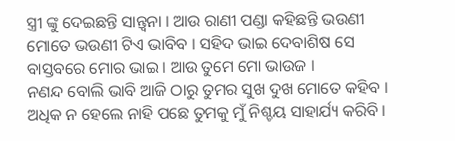ସ୍ତ୍ରୀ ଙ୍କୁ ଦେଇଛନ୍ତି ସାନ୍ତ୍ଵନା । ଆଉ ରାଣୀ ପଣ୍ଡା କହିଛନ୍ତି ଭଉଣୀ ମୋତେ ଭଉଣୀ ଟିଏ ଭାବିବ । ସହିଦ ଭାଇ ଦେବାଶିଷ ସେ ବାସ୍ତବରେ ମୋର ଭାଇ । ଆଉ ତୁମେ ମୋ ଭାଉଜ ।
ନଣନ୍ଦ ବୋଲି ଭାବି ଆଜି ଠାରୁ ତୁମର ସୁଖ ଦୁଖ ମୋତେ କହିବ । ଅଧିକ ନ ହେଲେ ନାହି ପଛେ ତୁମକୁ ମୁଁ ନିଶ୍ଚୟ ସାହାର୍ଯ୍ୟ କରିବି ।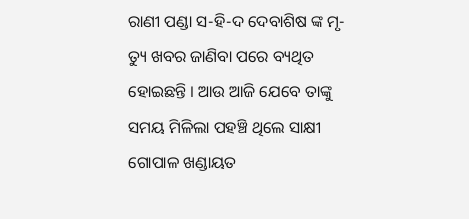ରାଣୀ ପଣ୍ଡା ସ-ହି-ଦ ଦେବାଶିଷ ଙ୍କ ମୃ-ତ୍ୟୁ ଖବର ଜାଣିବା ପରେ ବ୍ୟଥିତ ହୋଇଛନ୍ତି । ଆଉ ଆଜି ଯେବେ ତାଙ୍କୁ ସମୟ ମିଳିଲା ପହଞ୍ଚି ଥିଲେ ସାକ୍ଷୀ ଗୋପାଳ ଖଣ୍ଡାୟତ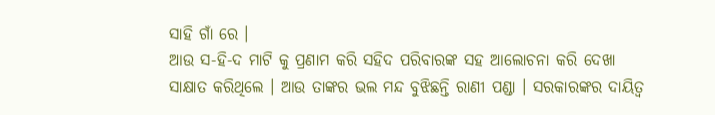ସାହି ଗାଁ ରେ ।
ଆଉ ସ-ହି-ଦ ମାଟି କୁ ପ୍ରଣାମ କରି ସହିଦ ପରିବାରଙ୍କ ସହ ଆଲୋଚନା କରି ଦେଖା ସାକ୍ଷାତ କରିଥିଲେ । ଆଉ ତାଙ୍କର ଭଲ ମନ୍ଦ ବୁଝିଛନ୍ତି ରାଣୀ ପଣ୍ଡା । ସରକାରଙ୍କର ଦାୟିତ୍ଵ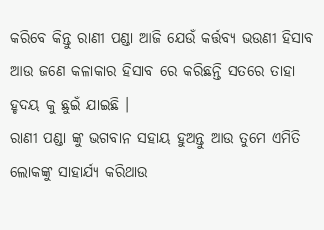କରିବେ କିନ୍ତୁ ରାଣୀ ପଣ୍ଡା ଆଜି ଯେଉଁ କର୍ତ୍ତବ୍ୟ ଭଉଣୀ ହିସାବ ଆଉ ଜଣେ କଳାକାର ହିସାବ ରେ କରିଛନ୍ତି ସତରେ ତାହା ହୃଦୟ କୁ ଛୁଇଁ ଯାଇଛି ।
ରାଣୀ ପଣ୍ଡା ଙ୍କୁ ଭଗବାନ ସହାୟ ହୁଅନ୍ତୁ ଆଉ ତୁମେ ଏମିତି ଲୋକଙ୍କୁ ସାହାର୍ଯ୍ୟ କରିଥାଉ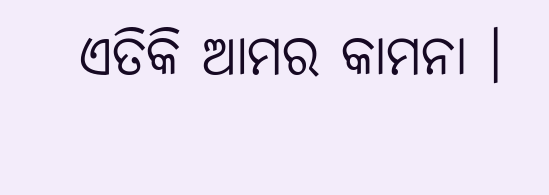ଏତିକି ଆମର କାମନା ।